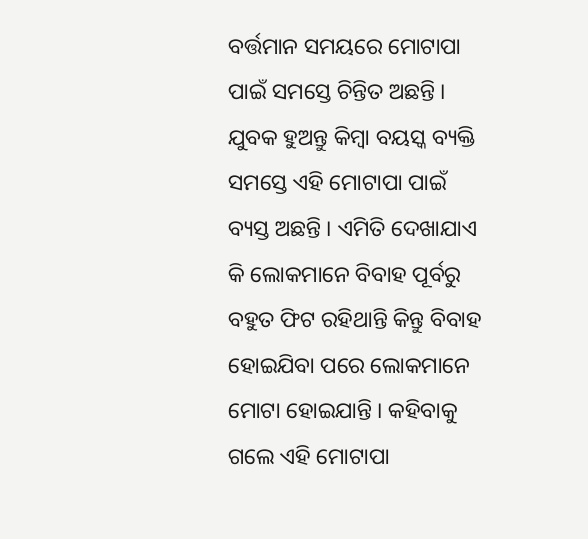ବର୍ତ୍ତମାନ ସମୟରେ ମୋଟାପା ପାଇଁ ସମସ୍ତେ ଚିନ୍ତିତ ଅଛନ୍ତି । ଯୁବକ ହୁଅନ୍ତୁ କିମ୍ବା ବୟସ୍କ ବ୍ୟକ୍ତି ସମସ୍ତେ ଏହି ମୋଟାପା ପାଇଁ ବ୍ୟସ୍ତ ଅଛନ୍ତି । ଏମିତି ଦେଖାଯାଏ କି ଲୋକମାନେ ବିବାହ ପୂର୍ବରୁ ବହୁତ ଫିଟ ରହିଥାନ୍ତି କିନ୍ତୁ ବିବାହ ହୋଇଯିବା ପରେ ଲୋକମାନେ ମୋଟା ହୋଇଯାନ୍ତି । କହିବାକୁ ଗଲେ ଏହି ମୋଟାପା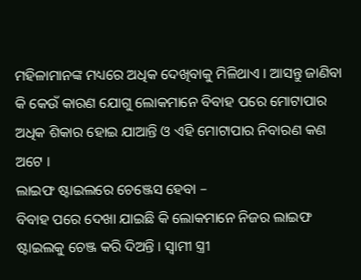ମହିଳାମାନଙ୍କ ମଧ୍ୟରେ ଅଧିକ ଦେଖିବାକୁ ମିଳିଥାଏ । ଆସନ୍ତୁ ଜାଣିବା କି କେଉଁ କାରଣ ଯୋଗୁ ଲୋକମାନେ ବିବାହ ପରେ ମୋଟାପାର ଅଧିକ ଶିକାର ହୋଇ ଯାଆନ୍ତି ଓ ଏହି ମୋଟାପାର ନିବାରଣ କଣ ଅଟେ ।
ଲାଇଫ ଷ୍ଟାଇଲରେ ଚେଞ୍ଜେସ ହେବା –
ବିବାହ ପରେ ଦେଖା ଯାଇଛି କି ଲୋକମାନେ ନିଜର ଲାଇଫ ଷ୍ଟାଇଲକୁ ଚେଞ୍ଜ କରି ଦିଅନ୍ତି । ସ୍ଵାମୀ ସ୍ତ୍ରୀ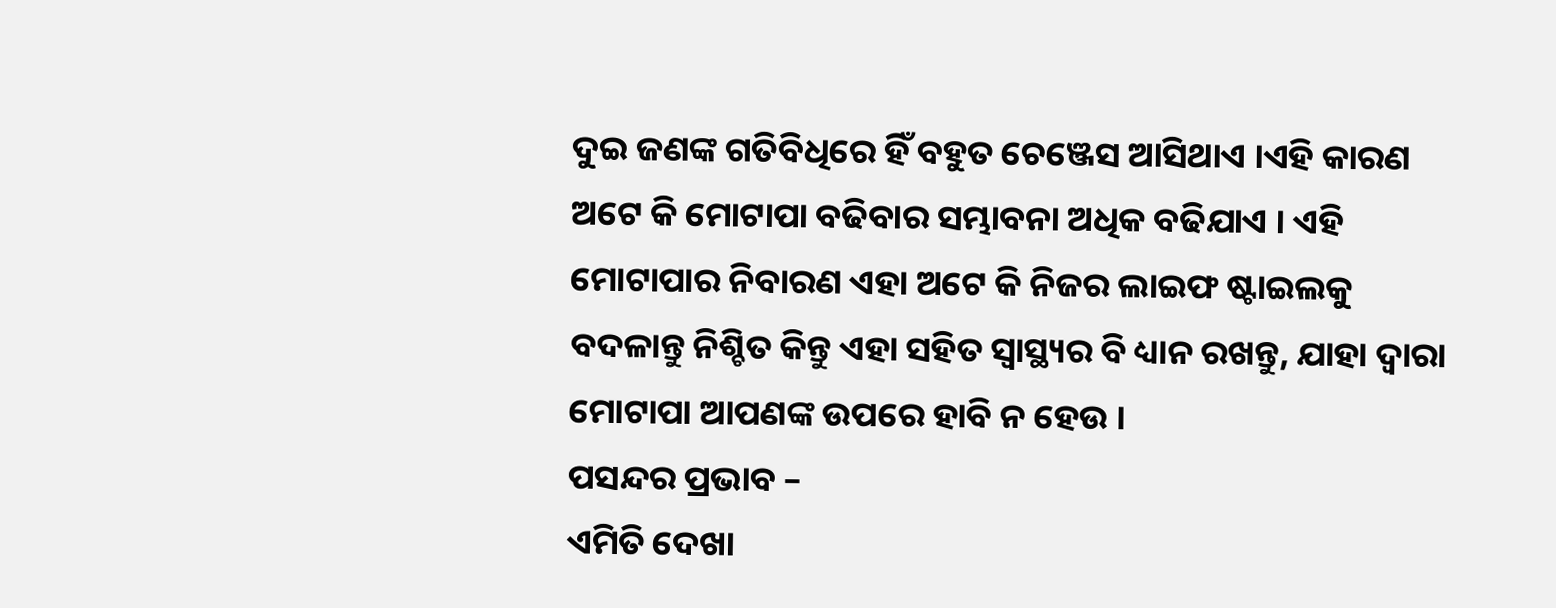ଦୁଇ ଜଣଙ୍କ ଗତିବିଧିରେ ହିଁ ବହୁତ ଚେଞ୍ଜେସ ଆସିଥାଏ ।ଏହି କାରଣ ଅଟେ କି ମୋଟାପା ବଢିବାର ସମ୍ଭାବନା ଅଧିକ ବଢିଯାଏ । ଏହି ମୋଟାପାର ନିବାରଣ ଏହା ଅଟେ କି ନିଜର ଲାଇଫ ଷ୍ଟାଇଲକୁ ବଦଳାନ୍ତୁ ନିଶ୍ଚିତ କିନ୍ତୁ ଏହା ସହିତ ସ୍ୱାସ୍ଥ୍ୟର ବି ଧ୍ୟାନ ରଖନ୍ତୁ, ଯାହା ଦ୍ଵାରା ମୋଟାପା ଆପଣଙ୍କ ଉପରେ ହାବି ନ ହେଉ ।
ପସନ୍ଦର ପ୍ରଭାବ –
ଏମିତି ଦେଖା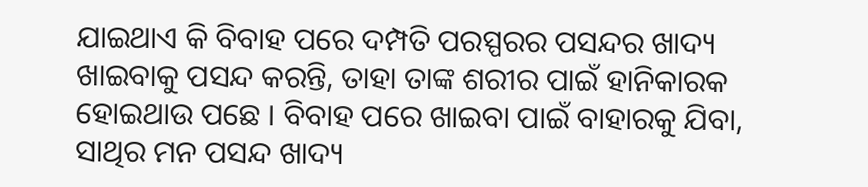ଯାଇଥାଏ କି ବିବାହ ପରେ ଦମ୍ପତି ପରସ୍ପରର ପସନ୍ଦର ଖାଦ୍ୟ ଖାଇବାକୁ ପସନ୍ଦ କରନ୍ତି, ତାହା ତାଙ୍କ ଶରୀର ପାଇଁ ହାନିକାରକ ହୋଇଥାଉ ପଛେ । ବିବାହ ପରେ ଖାଇବା ପାଇଁ ବାହାରକୁ ଯିବା, ସାଥିର ମନ ପସନ୍ଦ ଖାଦ୍ୟ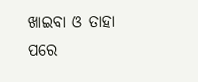ଖାଇବା ଓ ତାହା ପରେ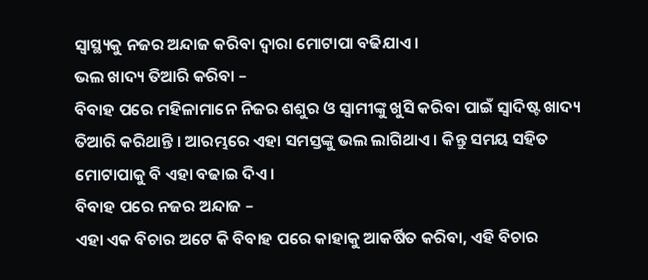ସ୍ୱାସ୍ଥ୍ୟକୁ ନଜର ଅନ୍ଦାଜ କରିବା ଦ୍ଵାରା ମୋଟାପା ବଢିଯାଏ ।
ଭଲ ଖାଦ୍ୟ ତିଆରି କରିବା –
ବିବାହ ପରେ ମହିଳାମାନେ ନିଜର ଶଶୁର ଓ ସ୍ଵାମୀଙ୍କୁ ଖୁସି କରିବା ପାଇଁ ସ୍ଵାଦିଷ୍ଟ ଖାଦ୍ୟ ତିଆରି କରିଥାନ୍ତି । ଆରମ୍ଭରେ ଏହା ସମସ୍ତଙ୍କୁ ଭଲ ଲାଗିଥାଏ । କିନ୍ତୁ ସମୟ ସହିତ ମୋଟାପାକୁ ବି ଏହା ବଢାଇ ଦିଏ ।
ବିବାହ ପରେ ନଜର ଅନ୍ଦାଜ –
ଏହା ଏକ ବିଚାର ଅଟେ କି ବିବାହ ପରେ କାହାକୁ ଆକର୍ଷିତ କରିବା, ଏହି ବିଚାର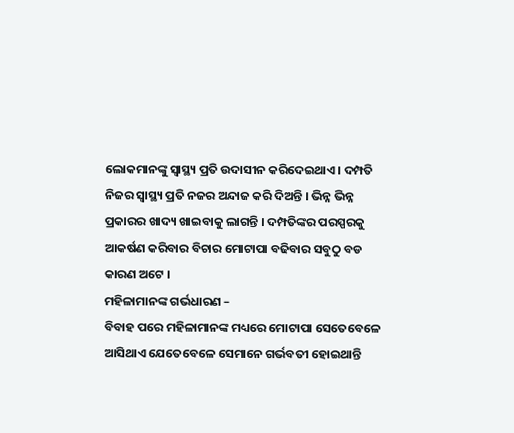ଲୋକମାନଙ୍କୁ ସ୍ୱାସ୍ଥ୍ୟ ପ୍ରତି ଉଦାସୀନ କରିଦେଇଥାଏ । ଦମ୍ପତି ନିଜର ସ୍ୱାସ୍ଥ୍ୟ ପ୍ରତି ନଜର ଅନ୍ଦାଜ କରି ଦିଅନ୍ତି । ଭିନ୍ନ ଭିନ୍ନ ପ୍ରକାରର ଖାଦ୍ୟ ଖାଇବାକୁ ଲାଗନ୍ତି । ଦମ୍ପତିଙ୍କର ପରସ୍ପରକୁ ଆକର୍ଷଣ କରିବାର ବିଚାର ମୋଟାପା ବଢିବାର ସବୁଠୁ ବଡ କାରଣ ଅଟେ ।
ମହିଳାମାନଙ୍କ ଗର୍ଭଧାରଣ –
ବିବାହ ପରେ ମହିଳାମାନଙ୍କ ମଧ୍ୟରେ ମୋଟାପା ସେତେବେଳେ ଆସିଥାଏ ଯେତେବେଳେ ସେମାନେ ଗର୍ଭବତୀ ହୋଇଥାନ୍ତି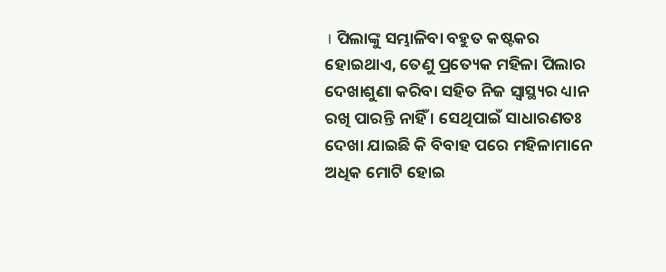। ପିଲାଙ୍କୁ ସମ୍ଭାଳିବା ବହୁତ କଷ୍ଟକର ହୋଇଥାଏ, ତେଣୁ ପ୍ରତ୍ୟେକ ମହିଳା ପିଲାର ଦେଖାଶୁଣା କରିବା ସହିତ ନିଜ ସ୍ୱାସ୍ଥ୍ୟର ଧ୍ୟାନ ରଖି ପାରନ୍ତି ନାହିଁ । ସେଥିପାଇଁ ସାଧାରଣତଃ ଦେଖା ଯାଇଛି କି ବିବାହ ପରେ ମହିଳାମାନେ ଅଧିକ ମୋଟି ହୋଇ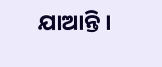ଯାଆନ୍ତି ।